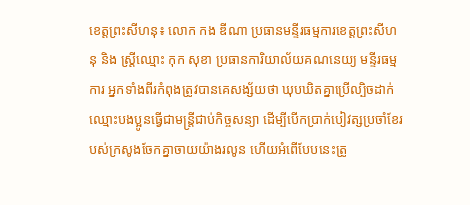ខេត្តព្រះសីហនុ៖ លោក កង ឌីណា ប្រធានមន្ទីរធម្មការខេត្តព្រះសីហនុ និង ស្ត្រីឈ្មោះ កុក សុខា ប្រធានការិយាល័យគណនេយ្យ មន្ទីរធម្មការ អ្នកទាំងពីរកំពុងត្រូវបានគេសង្ស័យថា ឃុបឃិតគ្នាប្រើល្បិចដាក់ឈ្មោះបងប្អូនធ្វើជាមន្ត្រីជាប់កិច្ចសន្យា ដើម្បីបើកប្រាក់បៀវត្សប្រចាំខែរបស់ក្រសូងចែកគ្នាចាយយ៉ាងរលូន ហើយអំពើបែបនេះត្រូ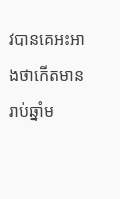វបានគេអះអាងថាកើតមានរាប់ឆ្នាំម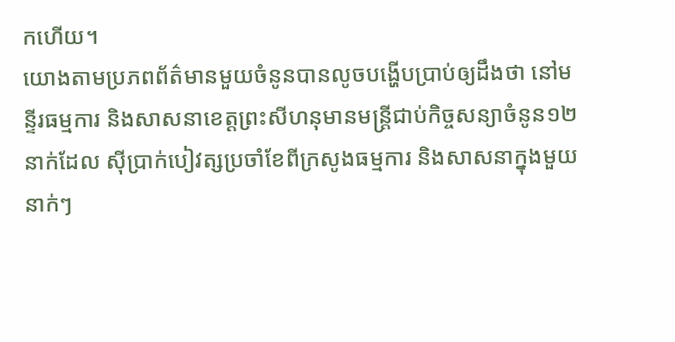កហើយ។
យោងតាមប្រភពព័ត៌មានមួយចំនូនបានលូចបង្ហើបប្រាប់ឲ្យដឹងថា នៅមន្ទីរធម្មការ និងសាសនាខេត្តព្រះសីហនុមានមន្ត្រីជាប់កិច្ចសន្យាចំនូន១២នាក់ដែល ស៊ីប្រាក់បៀវត្សប្រចាំខែពីក្រសូងធម្មការ និងសាសនាក្នុងមួយនាក់ៗ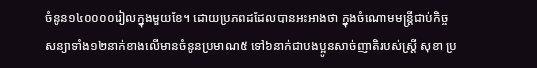ចំនូន១៤០០០០រៀលក្នុងមួយខែ។ ដោយប្រភពដដែលបានអះអាងថា ក្នុងចំណោមមន្ត្រីជាប់កិច្ចសន្យាទាំង១២នាក់ខាងលើមានចំនូនប្រមាណ៥ ទៅ៦នាក់ជាបងប្អូនសាច់ញាតិរបស់ស្ត្រី សុខា ប្រ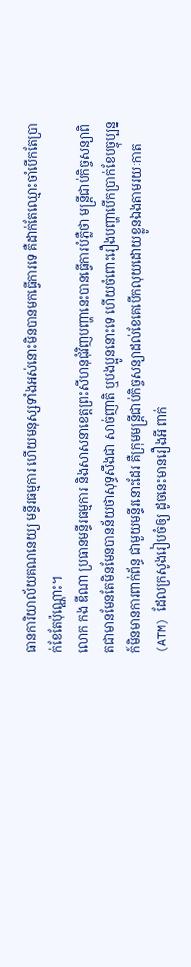ធានការិយាល័យគណនេយ្យ មន្ទីរធម្មការ ហើយមនុស្សទាំងអស់នោះមិនបានមកធ្វើការទេ គឺដាក់តែឈ្មោះចាំបើកតែប្រាក់ខែតែប៉ុណ្ណោះ។
លោក កង ឌីណា ប្រធានមន្ទីរធម្មការ និងសាសនាខេត្តព្រះសីហនុជុំវិញបញ្ហានេះបានធ្វើការបំភ្លឺថា មន្ត្រីជាប់កិច្ចសន្យាពិតជាមានមែនតែមិនមែនបានន័យថាសុទ្ធសឹងជា សាច់ញាតិ ឬបងប្អូននោះទេ ហើយចំពោះរឿងបញ្ហាបើកប្រាក់ខែបច្ចុប្បន្នក៍មិនមានការពាក់ព័ន្ធ ជាមួយមន្ទីរនោះដែរ គឺក្រុមមន្ត្រីជាប់កិច្ចសន្យាដល់ខែគេបើកលុយដោយខ្លូនឯងតាមរយៈកាត (ATM) ដែលក្រសូងរៀបចំឲ្យ ដូចនេះមានរឿងអី ពាក់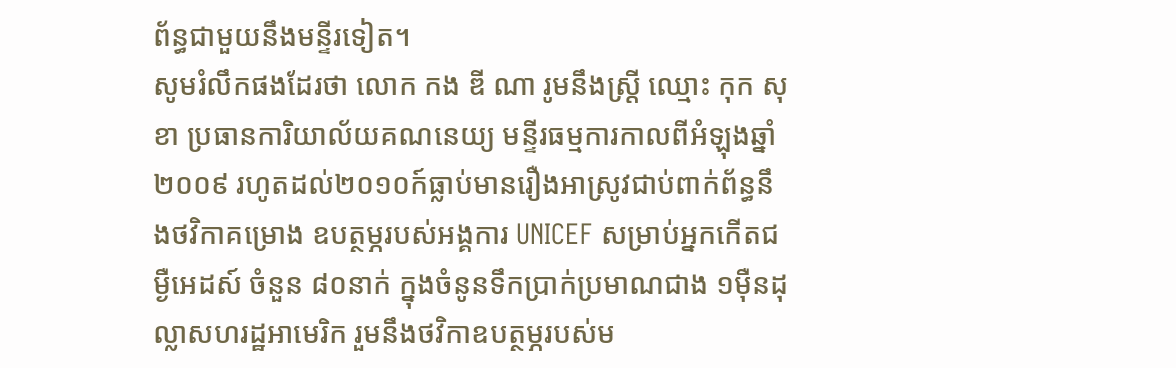ព័ន្ធជាមួយនឹងមន្ទីរទៀត។
សូមរំលឹកផងដែរថា លោក កង ឌី ណា រូមនឹងស្ត្រី ឈ្មោះ កុក សុខា ប្រធានការិយាល័យគណនេយ្យ មន្ទីរធម្មការកាលពីអំឡុងឆ្នាំ២០០៩ រហូតដល់២០១០ក៍ធ្លាប់មានរឿងអាស្រូវជាប់ពាក់ព័ន្ធនឹងថវិកាគម្រោង ឧបត្ថម្ភរបស់អង្គការ UNICEF សម្រាប់អ្នកកើតជម្ងឺអេដស៍ ចំនួន ៨០នាក់ ក្នុងចំនូនទឹកប្រាក់ប្រមាណជាង ១ម៉ឺនដុល្លាសហរដ្ឋអាមេរិក រួមនឹងថវិកាឧបត្ថម្ភរបស់ម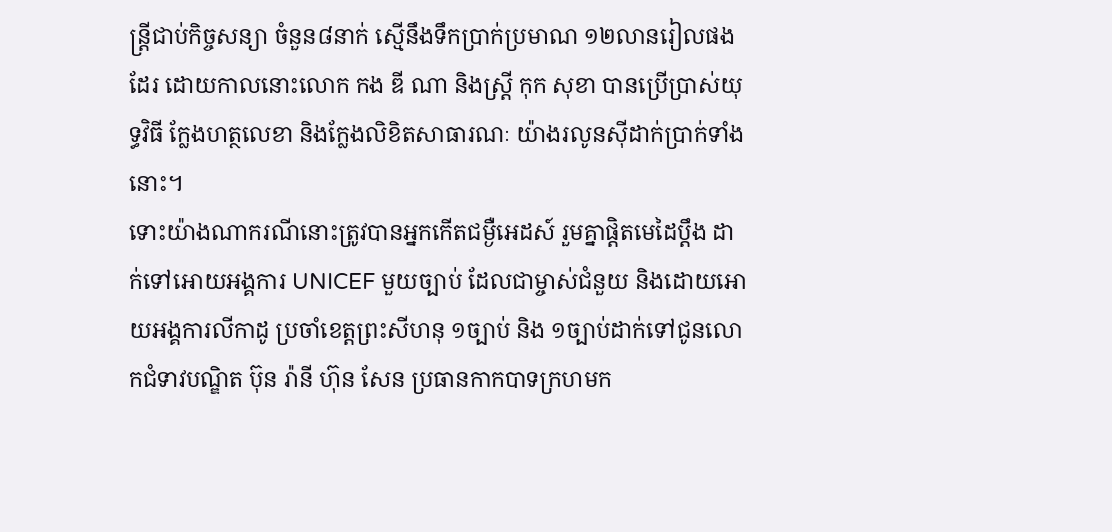ន្ត្រីជាប់កិច្ចសន្យា ចំនួន៨នាក់ ស្មើនឹងទឹកប្រាក់ប្រមាណ ១២លានរៀលផងដែរ ដោយកាលនោះលោក កង ឌី ណា និងស្ត្រី កុក សុខា បានប្រើប្រាស់យុទ្ធវិធី ក្លែងហត្ថលេខា និងក្លែងលិខិតសាធារណៈ យ៉ាងរលូនស៊ីដាក់ប្រាក់ទាំងនោះ។
ទោះយ៉ាងណាករណីនោះត្រូវបានអ្នកកើតជម្ងឺអេដស៍ រួមគ្នាផ្តិតមេដៃប្តឹង ដាក់ទៅអោយអង្គការ UNICEF មួយច្បាប់ ដែលជាម្ចាស់ជំនួយ និងដោយអោយអង្គការលីកាដូ ប្រចាំខេត្តព្រះសីហនុ ១ច្បាប់ និង ១ច្បាប់ដាក់ទៅជូនលោកជំទាវបណ្ឌិត ប៊ុន រ៉ានី ហ៊ុន សែន ប្រធានកាកបាទក្រហមក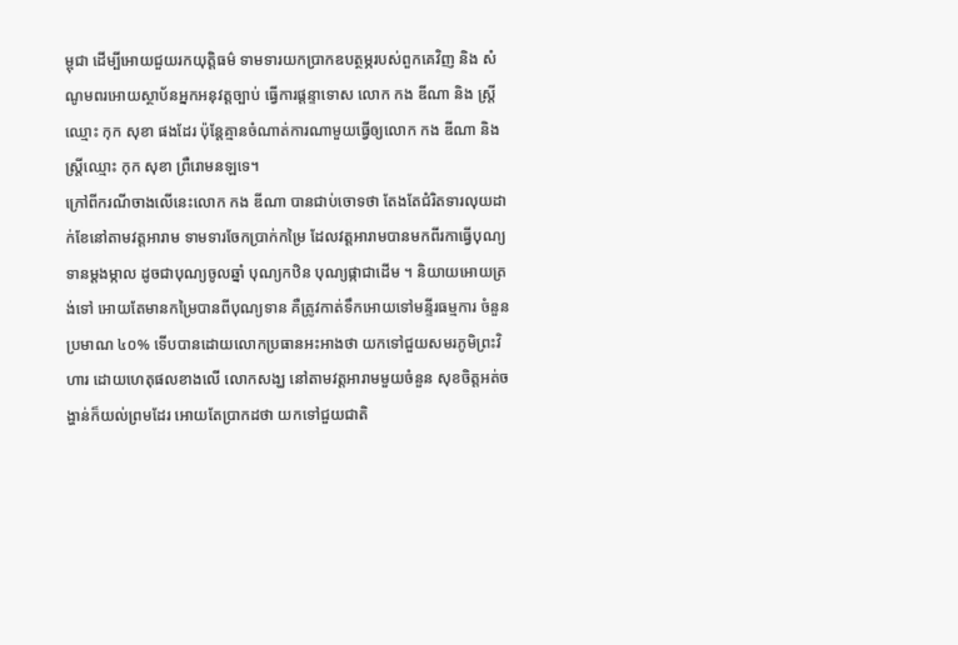ម្ពុជា ដើម្បីអោយជួយរកយុត្តិធម៌ ទាមទារយកប្រាកឧបត្ថម្ភរបស់ពួកគេវិញ និង សំណូមពរអោយស្ថាប័នអ្នកអនុវត្តច្បាប់ ធ្វើការផ្តន្ទាទោស លោក កង ឌីណា និង ស្ត្រីឈ្មោះ កុក សុខា ផងដែរ ប៉ុន្តែគ្មានចំណាត់ការណាមួយធ្វើឲ្យលោក កង ឌីណា និង ស្ត្រីឈ្មោះ កុក សុខា ព្រឺរោមនឡទេ។
ក្រៅពីករណីចាងលើនេះលោក កង ឌីណា បានជាប់ចោទថា តែងតែជំរិតទារលុយដាក់ខែនៅតាមវត្តអារាម ទាមទារចែកប្រាក់កម្រៃ ដែលវត្តអារាមបានមកពីរកាធ្វើបុណ្យទានម្តងម្កាល ដូចជាបុណ្យចូលឆ្នាំ បុណ្យកឋិន បុណ្យផ្កាជាដើម ។ និយាយអោយត្រង់ទៅ អោយតែមានកម្រៃបានពីបុណ្យទាន គឺត្រូវកាត់ទឹកអោយទៅមន្ទីរធម្មការ ចំនួនប្រមាណ ៤០% ទើបបានដោយលោកប្រធានអះអាងថា យកទៅជួយសមរភូមិព្រះវិហារ ដោយហេតុផលខាងលើ លោកសង្ឃ នៅតាមវត្តអារាមមួយចំនួន សុខចិត្តអត់ចង្ហាន់ក៏យល់ព្រមដែរ អោយតែប្រាកដថា យកទៅជួយជាតិ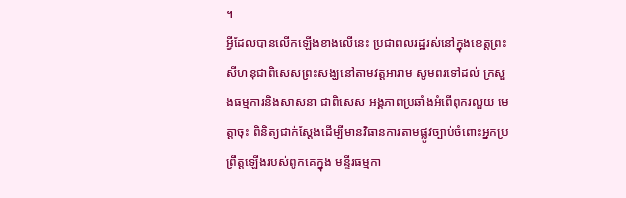។
អ្វីដែលបានលើកឡើងខាងលើនេះ ប្រជាពលរដ្ឋរស់នៅក្នុងខេត្តព្រះសីហនុជាពិសេសព្រះសង្ឃនៅតាមវត្តអារាម សូមពរទៅដល់ ក្រសួងធម្មការនិងសាសនា ជាពិសេស អង្គភាពប្រឆាំងអំពើពុករលួយ មេត្តាចុះ ពិនិត្យជាក់ស្តែងដើម្បីមានវិធានការតាមផ្លូវច្បាប់ចំពោះអ្នកប្រ ព្រឹត្តឡើងរបស់ពូកគេក្នុង មន្ទីរធម្មកា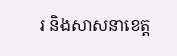រ និងសាសនាខេត្ត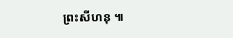ព្រះសីហនុ ៕